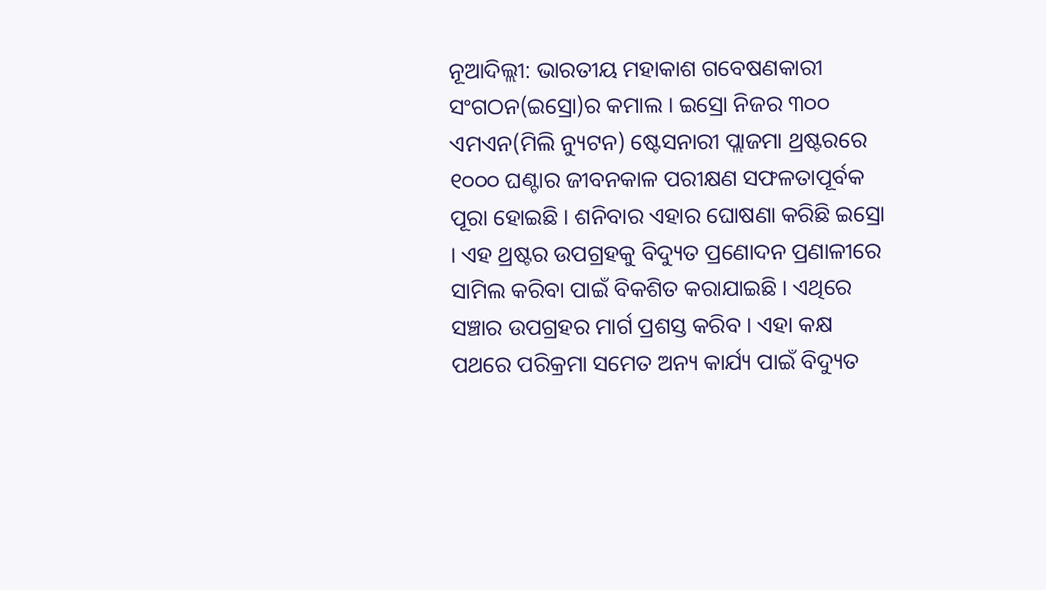ନୂଆଦିଲ୍ଲୀ: ଭାରତୀୟ ମହାକାଶ ଗବେଷଣକାରୀ ସଂଗଠନ(ଇସ୍ରୋ)ର କମାଲ । ଇସ୍ରୋ ନିଜର ୩୦୦ ଏମଏନ(ମିଲି ନ୍ୟୁଟନ) ଷ୍ଟେସନାରୀ ପ୍ଲାଜମା ଥ୍ରଷ୍ଟରରେ ୧୦୦୦ ଘଣ୍ଟାର ଜୀବନକାଳ ପରୀକ୍ଷଣ ସଫଳତାପୂର୍ବକ ପୂରା ହୋଇଛି । ଶନିବାର ଏହାର ଘୋଷଣା କରିଛି ଇସ୍ରୋ । ଏହ ଥ୍ରଷ୍ଟର ଉପଗ୍ରହକୁ ବିଦ୍ୟୁତ ପ୍ରଣୋଦନ ପ୍ରଣାଳୀରେ ସାମିଲ କରିବା ପାଇଁ ବିକଶିତ କରାଯାଇଛି । ଏଥିରେ ସଞ୍ଚାର ଉପଗ୍ରହର ମାର୍ଗ ପ୍ରଶସ୍ତ କରିବ । ଏହା କକ୍ଷ ପଥରେ ପରିକ୍ରମା ସମେତ ଅନ୍ୟ କାର୍ଯ୍ୟ ପାଇଁ ବିଦ୍ୟୁତ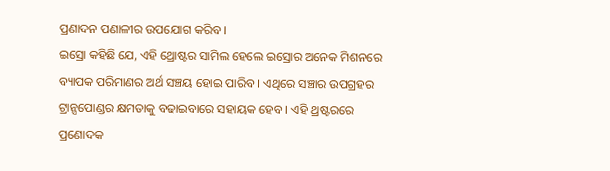ପ୍ରଣାଦନ ପଣାଳୀର ଉପଯୋଗ କରିବ ।
ଇସ୍ରୋ କହିଛି ଯେ, ଏହି ଥ୍ରୋଷ୍ଟର ସାମିଲ ହେଲେ ଇସ୍ରୋର ଅନେକ ମିଶନରେ ବ୍ୟାପକ ପରିମାଣର ଅର୍ଥ ସଞ୍ଚୟ ହୋଇ ପାରିବ । ଏଥିରେ ସଞ୍ଚାର ଉପଗ୍ରହର ଟ୍ରାନ୍ସପୋଣ୍ଡର କ୍ଷମତାକୁ ବଢାଇବାରେ ସହାୟକ ହେବ । ଏହି ଥ୍ରଷ୍ଟରରେ ପ୍ରଣୋଦକ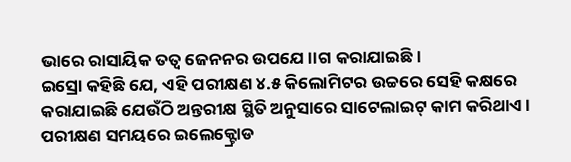ଭାରେ ରାସାୟିକ ତତ୍ୱ ଜେନନର ଉପଯେ।।ଗ କରାଯାଇଛି ।
ଇସ୍ରୋ କହିଛି ଯେ, ଏହି ପରୀକ୍ଷଣ ୪.୫ କିଲୋମିଟର ଉଚ୍ଚରେ ସେହି କକ୍ଷରେ କରାଯାଇଛି ଯେଉଁଠି ଅନ୍ତରୀକ୍ଷ ସ୍ଥିତି ଅନୁସାରେ ସାଟେଲାଇଟ୍ କାମ କରିଥାଏ । ପରୀକ୍ଷଣ ସମୟରେ ଇଲେକ୍ଟ୍ରୋଡ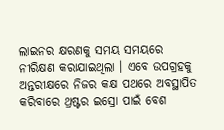ଲାଇନର କ୍ଷରଣକୁ ସମୟ ସମୟରେ ନୀରିକ୍ଷଣ କରାଯାଇଥିଲା । ଏବେ ଉପଗ୍ରହକୁ ଅନ୍ତରୀକ୍ଷରେ ନିଜର କକ୍ଷ ପଥରେ ଅବସ୍ଥାପିତ କରିବାରେ ଥ୍ରଷ୍ଟର ଇସ୍ରୋ ପାଇଁ ବେଶ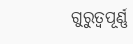ଗୁରୁତ୍ୱପୂର୍ଣ୍ଣ